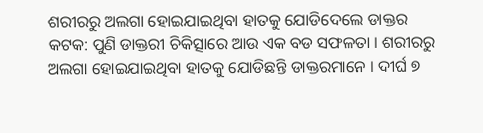ଶରୀରରୁ ଅଲଗା ହୋଇଯାଇଥିବା ହାତକୁ ଯୋଡିଦେଲେ ଡାକ୍ତର
କଟକ: ପୁଣି ଡାକ୍ତରୀ ଚିକିତ୍ସାରେ ଆଉ ଏକ ବଡ ସଫଳତା । ଶରୀରରୁ ଅଲଗା ହୋଇଯାଇଥିବା ହାତକୁ ଯୋଡିଛନ୍ତି ଡାକ୍ତରମାନେ । ଦୀର୍ଘ ୭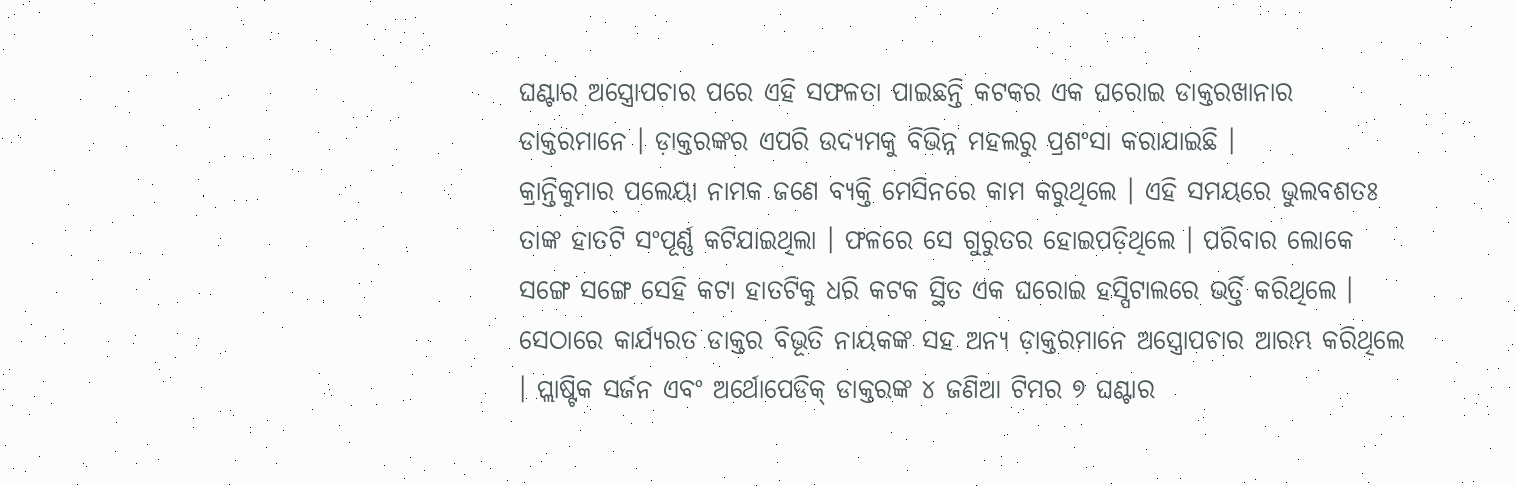ଘଣ୍ଟାର ଅସ୍ତ୍ରୋପଚାର ପରେ ଏହି ସଫଳତା ପାଇଛନ୍ତି କଟକର ଏକ ଘରୋଇ ଡାକ୍ତରଖାନାର ଡାକ୍ତରମାନେ । ଡ଼ାକ୍ତରଙ୍କର ଏପରି ଉଦ୍ୟମକୁ ବିଭିନ୍ନ ମହଲରୁ ପ୍ରଶଂସା କରାଯାଇଛି ।
କ୍ରାନ୍ତିକୁମାର ପଲେୟା ନାମକ ଜଣେ ବ୍ୟକ୍ତି ମେସିନରେ କାମ କରୁଥିଲେ । ଏହି ସମୟରେ ଭୁଲବଶତଃ ତାଙ୍କ ହାତଟି ସଂପୂର୍ଣ୍ଣ କଟିଯାଇଥିଲା । ଫଳରେ ସେ ଗୁରୁତର ହୋଇପଡ଼ିଥିଲେ । ପରିବାର ଲୋକେ ସଙ୍ଗେ ସଙ୍ଗେ ସେହି କଟା ହାତଟିକୁ ଧରି କଟକ ସ୍ଥିତ ଏକ ଘରୋଇ ହସ୍ପିଟାଲରେ ଭର୍ତ୍ତି କରିଥିଲେ । ସେଠାରେ କାର୍ଯ୍ୟରତ ଡାକ୍ତର ବିଭୂତି ନାୟକଙ୍କ ସହ ଅନ୍ୟ ଡ଼ାକ୍ତରମାନେ ଅସ୍ତ୍ରୋପଚାର ଆରମ୍ଭ କରିଥିଲେ । ପ୍ଲାଷ୍ଟିକ ସର୍ଜନ ଏବଂ ଅର୍ଥୋପେଡିକ୍ ଡାକ୍ତରଙ୍କ ୪ ଜଣିଆ ଟିମର ୭ ଘଣ୍ଟାର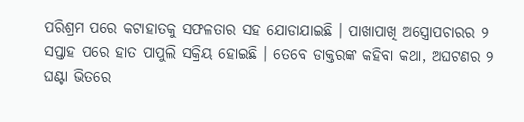ପରିଶ୍ରମ ପରେ କଟାହାତକୁ ସଫଳତାର ସହ ଯୋଡାଯାଇଛି । ପାଖାପାଖି ଅସ୍ତ୍ରୋପଚାରର ୨ ସପ୍ତାହ ପରେ ହାତ ପାପୁଲି ସକ୍ରିୟ ହୋଇଛି । ତେବେ ଡାକ୍ତରଙ୍କ କହିବା କଥା, ଅଘଟଣର ୨ ଘଣ୍ଟା ଭିତରେ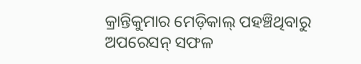କ୍ରାନ୍ତିକୁମାର ମେଡ଼ିକାଲ୍ ପହଞ୍ଚିଥିବାରୁ ଅପରେସନ୍ ସଫଳ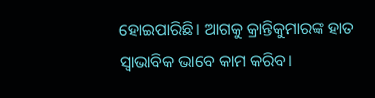ହୋଇପାରିଛି। ଆଗକୁ କ୍ରାନ୍ତିକୁମାରଙ୍କ ହାତ ସ୍ୱାଭାବିକ ଭାବେ କାମ କରିବ।